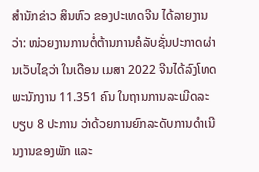ສຳນັກຂ່າວ ສິນຫົວ ຂອງປະເທດຈີນ ໄດ້ລາຍງານວ່າ: ໜ່ວຍງານການຕໍ່ຕ້ານການຄໍລັບຊັ່ນປະກາດຜ່ານເວັບໄຊວ່າ ໃນເດືອນ ເມສາ 2022 ຈີນໄດ້ລົງໂທດພະນັກງານ 11.351 ຄົນ ໃນຖານການລະເມີດລະບຽບ 8 ປະການ ວ່າດ້ວຍການຍົກລະດັບການດຳເນີນງານຂອງພັກ ແລະ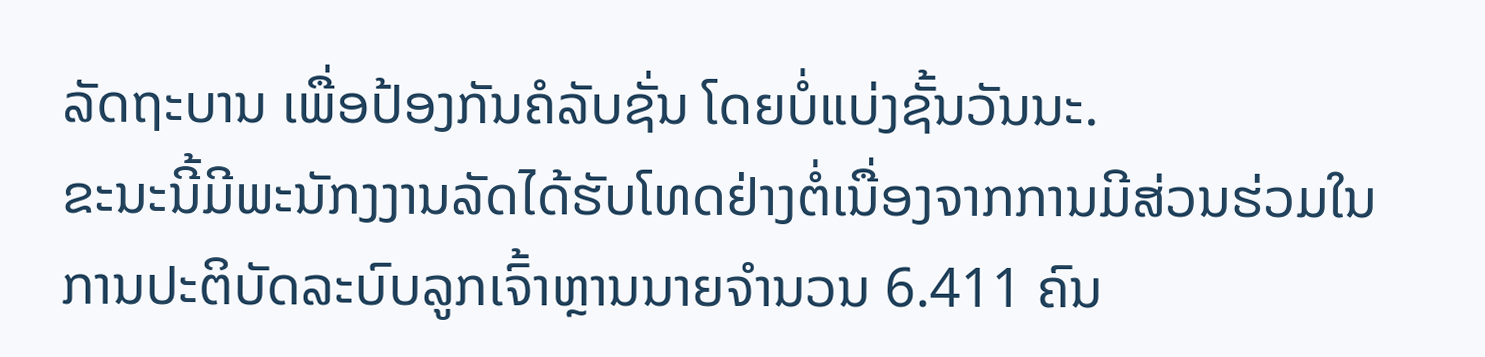ລັດຖະບານ ເພື່ອປ້ອງກັນຄໍລັບຊັ່ນ ໂດຍບໍ່ແບ່ງຊັ້ນວັນນະ.
ຂະນະນີ້ມີພະນັກງງານລັດໄດ້ຮັບໂທດຢ່າງຕໍ່ເນື່ອງຈາກການມີສ່ວນຮ່ວມໃນການປະຕິບັດລະບົບລູກເຈົ້າຫຼານນາຍຈຳນວນ 6.411 ຄົນ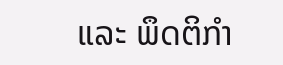ແລະ ພຶດຕິກຳ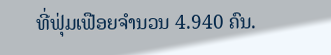ທີ່ຟຸ່ມເຟືອຍຈຳນວນ 4.940 ຄົນ.